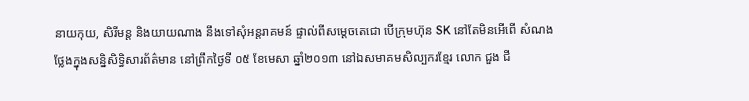នាយកុយ, សិរីមន្ត និងយាយណាង នឹងទៅសុំអន្តរាគមន៍ ផ្ទាល់ពីសម្តេចតេជោ បើក្រុមហ៊ុន SK នៅតែមិនអើពើ សំណង
ថ្លែងក្នុងសន្និសិទ្ធិសារព័ត៌មាន នៅព្រឹកថ្ងៃទី ០៥ ខែមេសា ឆ្នាំ២០១៣ នៅឯសមាគមសិល្បករខ្មែរ លោក ជួង ជី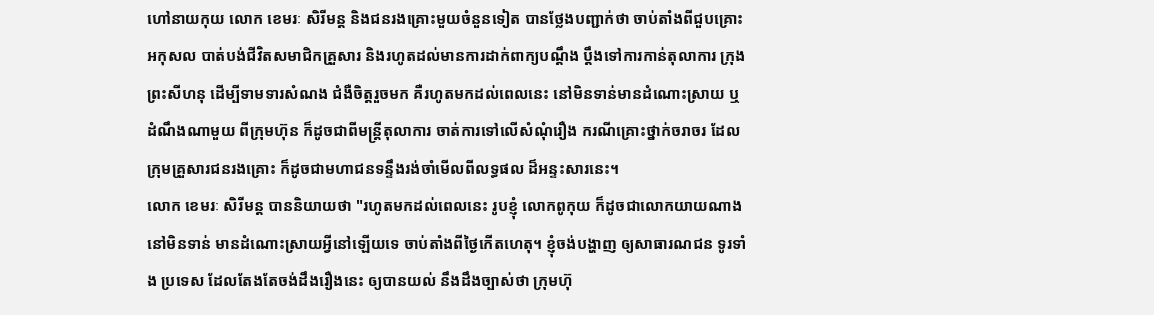ហៅនាយកុយ លោក ខេមរៈ សិរីមន្ត និងជនរងគ្រោះមួយចំនួនទៀត បានថ្លែងបញ្ជាក់ថា ចាប់តាំងពីជួបគ្រោះ អកុសល បាត់បង់ជីវិតសមាជិកគ្រួសារ និងរហូតដល់មានការដាក់ពាក្យបណ្តឹង ប្ដឹងទៅការកាន់តុលាការ ក្រុងព្រះសីហនុ ដើម្បីទាមទារសំណង ជំងឺចិត្តរួចមក គឺរហូតមកដល់ពេលនេះ នៅមិនទាន់មានដំណោះស្រាយ ឬដំណឹងណាមួយ ពីក្រុមហ៊ុន ក៏ដូចជាពីមន្ត្រីតុលាការ ចាត់ការទៅលើសំណុំរឿង ករណីគ្រោះថ្នាក់ចរាចរ ដែល ក្រុមគ្រួសារជនរងគ្រោះ ក៏ដូចជាមហាជនទន្ទឹងរង់ចាំមើលពីលទ្ធផល ដ៏អន្ទះសារនេះ។
លោក ខេមរៈ សិរីមន្ត បាននិយាយថា "រហូតមកដល់ពេលនេះ រូបខ្ញុំ លោកពូកុយ ក៏ដូចជាលោកយាយណាង នៅមិនទាន់ មានដំណោះស្រាយអ្វីនៅឡើយទេ ចាប់តាំងពីថ្ងៃកើតហេតុ។ ខ្ញុំចង់បង្ហាញ ឲ្យសាធារណជន ទូរទាំង ប្រទេស ដែលតែងតែចង់ដឹងរឿងនេះ ឲ្យបានយល់ នឹងដឹងច្បាស់ថា ក្រុមហ៊ុ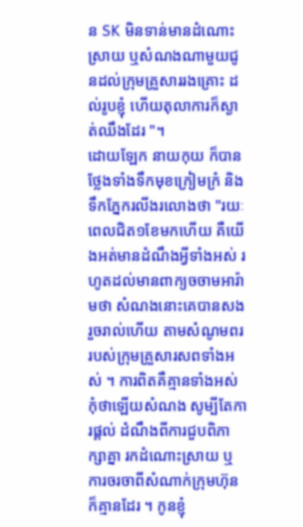ន SK មិនទាន់មានដំណោះស្រាយ ឬសំណងណាមួយជូនដល់ក្រុមគ្រួសាររងគ្រោះ ដល់រូបខ្ញុំ ហើយតុលាការក៏ស្ងាត់ឈឹងដែរ "។
ដោយឡែក នាយកុយ ក៏បានថ្លែងទាំងទឹកមុខក្រៀមក្រំ និងទឹកភ្នែករលីងរលោងថា "រយៈពេលជិត១ខែមកហើយ គឺយើងអត់មានដំណឹងអ្វីទាំងអស់ រហូតដល់មានពាក្យចចាមអារ៉ាមថា សំណងនោះគេបានសងរួចរាល់ហើយ តាមសំណូមពររបស់ក្រុមគ្រួសារសពទាំងអស់ ។ ការពិតគឺគ្មានទាំងអស់ កុំថាឡើយសំណង សូម្បីតែការផ្តល់ ដំណឹងពីការជួបពិភាក្សាគ្នា រកដំណោះស្រាយ ឬការចរចាពីសំណាក់ក្រុមហ៊ុនក៏គ្មានដែរ ។ កូនខ្ញុំ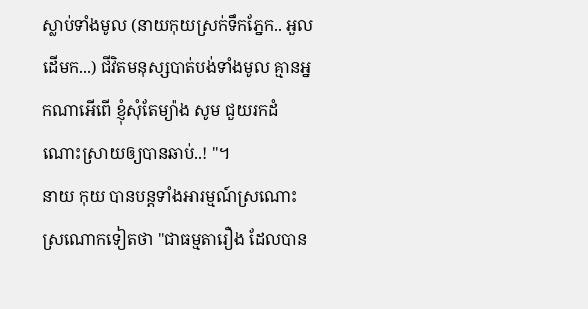ស្លាប់ទាំងមូល (នាយកុយស្រក់ទឹកភ្នែក.. អួលដើមក...) ជីវិតមនុស្សបាត់បង់ទាំងមូល គ្មានអ្នកណាអើពើ ខ្ញុំសុំតែម្យ៉ាង សូម ជួយរកដំណោះស្រាយឲ្យបានឆាប់..! "។
នាយ កុយ បានបន្តទាំងអារម្មណ៍ស្រណោះស្រណោកទៀតថា "ជាធម្មតារឿង ដែលបាន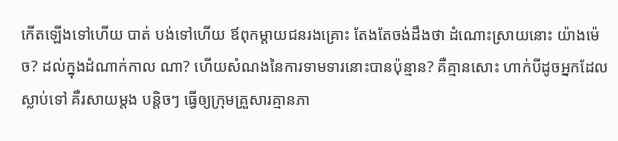កើតឡើងទៅហើយ បាត់ បង់ទៅហើយ ឪពុកម្តាយជនរងគ្រោះ តែងតែចង់ដឹងថា ដំណោះស្រាយនោះ យ៉ាងម៉េច? ដល់ក្នុងដំណាក់កាល ណា? ហើយសំណងនៃការទាមទារនោះបានប៉ុន្មាន? គឺគ្មានសោះ ហាក់បីដូចអ្នកដែលស្លាប់ទៅ គឺរសាយម្តង បន្តិចៗ ធ្វើឲ្យក្រុមគ្រួសារគ្មានភា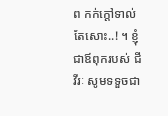ព កក់ក្តៅទាល់តែសោះ..! ។ ខ្ញុំជាឪពុករបស់ ជី វីរៈ សូមទទួចជា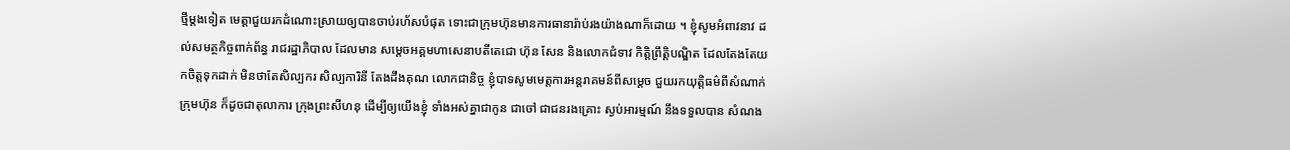ថ្មីម្តងទៀត មេត្តាជួយរកដំណោះស្រាយឲ្យបានចាប់រហ័សបំផុត ទោះជាក្រុមហ៊ុនមានការធានារ៉ាប់រងយ៉ាងណាក៏ដោយ ។ ខ្ញុំសូមអំពាវនាវ ដល់សមត្ថកិច្ចពាក់ព័ន្ធ រាជរដ្ឋាភិបាល ដែលមាន សម្តេចអគ្គមហាសេនាបតីតេជោ ហ៊ុន សែន និងលោកជំទាវ កិត្តិព្រឹត្តិបណ្ឌិត ដែលតែងតែយកចិត្តទុកដាក់ មិនថាតែសិល្បករ សិល្បការិនី តែងដឹងគុណ លោកជានិច្ច ខ្ញុំបាទសូមមេត្តការអន្តរាគមន៍ពីសម្តេច ជួយរកយុត្តិធម៌ពីសំណាក់ក្រុមហ៊ុន ក៏ដូចជាតុលាការ ក្រុងព្រះសីហនុ ដើម្បីឲ្យយើងខ្ញុំ ទាំងអស់គ្នាជាកូន ជាចៅ ជាជនរងគ្រោះ ស្ងប់អារម្មណ៍ នឹងទទួលបាន សំណង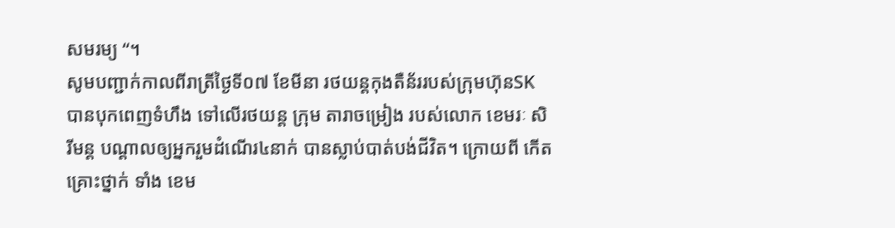សមរម្យ “។
សូមបញ្ជាក់កាលពីរាត្រីថ្ងៃទី០៧ ខែមីនា រថយន្តកុងតឺន័ររបស់ក្រុមហ៊ុនSK បានបុកពេញទំហឹង ទៅលើរថយន្ត ក្រុម តារាចម្រៀង របស់លោក ខេមរៈ សិរីមន្ត បណ្តាលឲ្យអ្នករួមដំណើរ៤នាក់ បានស្លាប់បាត់បង់ជីវិត។ ក្រោយពី កើតគ្រោះថ្នាក់ ទាំង ខេម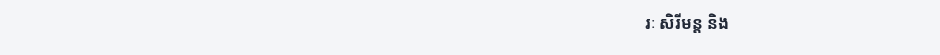រៈ សិរីមន្ត និង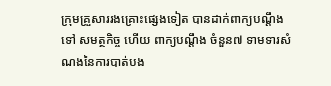ក្រុមគ្រួសាររងគ្រោះផ្សេងទៀត បានដាក់ពាក្យបណ្តឹងទៅ សមត្ថកិច្ច ហើយ ពាក្យបណ្តឹង ចំនួន៧ ទាមទារសំណងនៃការបាត់បង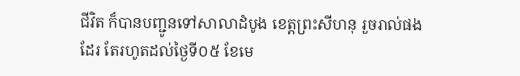ជីវិត ក៏បានបញ្ជូនទៅសាលាដំបូង ខេត្តព្រះសីហនុ រួចរាល់ផងដែរ តែរហូតដល់ថ្ងៃទី០៥ ខែមេ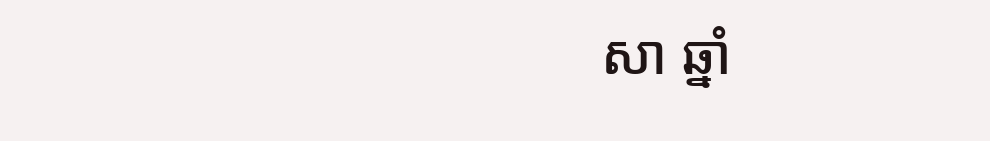សា ឆ្នាំ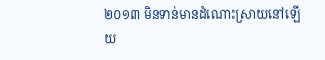២០១៣ មិនទាន់មានដំណោះស្រាយនៅឡើយ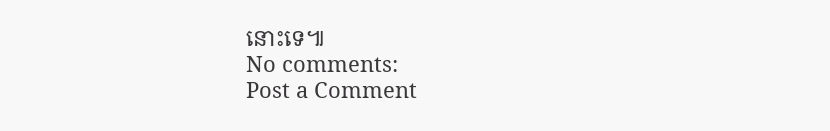នោះទេ៕
No comments:
Post a Comment